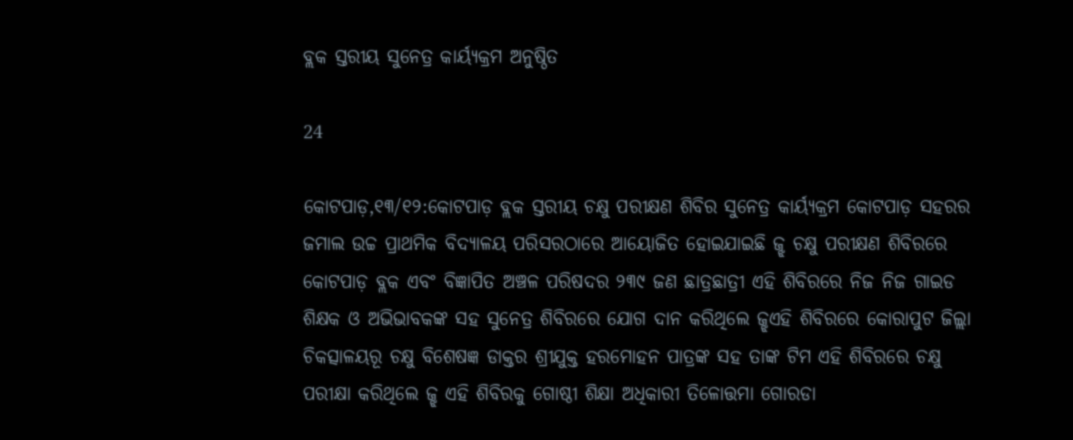ବ୍ଲକ ସ୍ତରୀୟ ସୁନେତ୍ର କାର୍ୟ୍ୟକ୍ରମ ଅନୁଷ୍ଠିତ

24

କୋଟପାଡ଼,୧୩/୧୨:କୋଟପାଡ଼ ବ୍ଲକ ସ୍ତରୀୟ ଚକ୍ଷୁ ପରୀକ୍ଷଣ ଶିବିର ସୁନେତ୍ର କାର୍ୟ୍ୟକ୍ରମ କୋଟପାଡ଼ ସହରର ଜମାଲ ଉଚ୍ଚ ପ୍ରାଥମିକ ବିଦ୍ୟାଳୟ ପରିସରଠାରେ ଆୟୋଜିତ ହୋଇଯାଇଛି ଜ୍ଝ ଚକ୍ଷୁ ପରୀକ୍ଷଣ ଶିବିରରେ କୋଟପାଡ଼ ବ୍ଲକ ଏବଂ ବିଜ୍ଞାପିତ ଅଞ୍ଚଳ ପରିଷଦର ୨୩୯ ଜଣ ଛାତ୍ରଛାତ୍ରୀ ଏହି ଶିବିରରେ ନିଜ ନିଜ ଗାଇଡ ଶିକ୍ଷକ ଓ ଅଭିଭାବକଙ୍କ ସହ ସୁନେତ୍ର ଶିବିରରେ ଯୋଗ ଦାନ କରିଥିଲେ ଜ୍ଝଏହି ଶିବିରରେ କୋରାପୁଟ ଜିଲ୍ଲା ଚିକତ୍ସାଳୟରୂ ଚକ୍ଷୁ ବିଶେଷଜ୍ଞ ଡାକ୍ତର ଶ୍ରୀଯୁକ୍ତ ହରମୋହନ ପାତ୍ରଙ୍କ ସହ ତାଙ୍କ ଟିମ ଏହି ଶିବିରରେ ଚକ୍ଷୁ ପରୀକ୍ଷା କରିଥିଲେ ଜ୍ଝ ଏହି ଶିବିରକୁ ଗୋଷ୍ଠୀ ଶିକ୍ଷା ଅଧିକାରୀ ତିଳୋତ୍ତମା ଗୋରଡା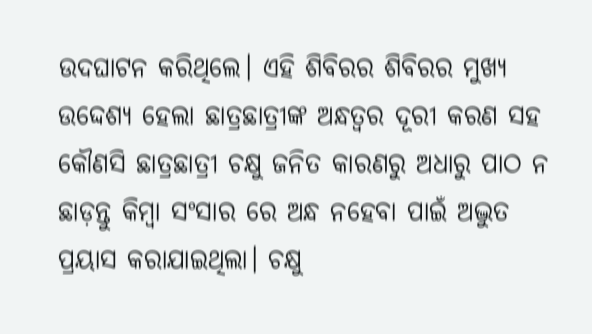ଉଦଘାଟନ କରିଥିଲେ। ଏହି ଶିବିରର ଶିବିରର ମୁଖ୍ୟ ଉଦ୍ଦେଶ୍ୟ ହେଲା ଛାତ୍ରଛାତ୍ରୀଙ୍କ ଅନ୍ଧତ୍ୱର ଦୂରୀ କରଣ ସହ କୌଣସି ଛାତ୍ରଛାତ୍ରୀ ଚକ୍ଷୁ ଜନିତ କାରଣରୁ ଅଧାରୁ ପାଠ ନ ଛାଡ଼ନ୍ତୁ କିମ୍ବା ସଂସାର ରେ ଅନ୍ଧ ନହେବା ପାଇଁ ଅଦ୍ଭୁତ ପ୍ରୟାସ କରାଯାଇଥିଲା। ଚକ୍ଷୁ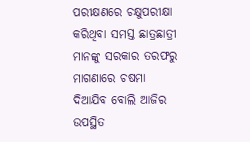ପରୀକ୍ଷଣରେ ଚକ୍ଷୁପରୀକ୍ଷା କରିଥିବା ସମସ୍ତ ଛାତ୍ରଛାତ୍ରୀ ମାନଙ୍କୁ ସରକାର ତରଫରୁ ମାଗଣାରେ ଚଷମା ଦିଆଯିବ ବୋଲି ଆଜିର ଉପସ୍ଥିତ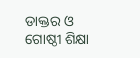ଡାକ୍ତର ଓ ଗୋଷ୍ଠୀ ଶିକ୍ଷା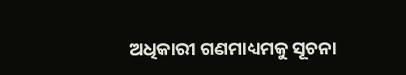ଅଧିକାରୀ ଗଣମାଧ୍ୟମକୁ ସୂଚନା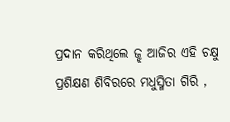ପ୍ରଦାନ କରିଥିଲେ ଜ୍ଝ ଆଜିର ଏହି ଚକ୍ଷୁ ପ୍ରଶିକ୍ଷଣ ଶିବିରରେ ମଧୁସ୍ମିତା ଗିରି ,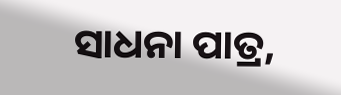ସାଧନା ପାତ୍ର,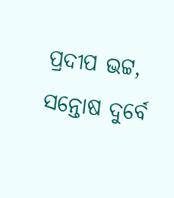ପ୍ରଦୀପ ଭଟ୍ଟ, ସନ୍ତୋଷ ଦୁର୍ବେ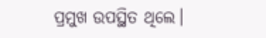ପ୍ରମୁଖ ଉପସ୍ଥିତ ଥିଲେ।